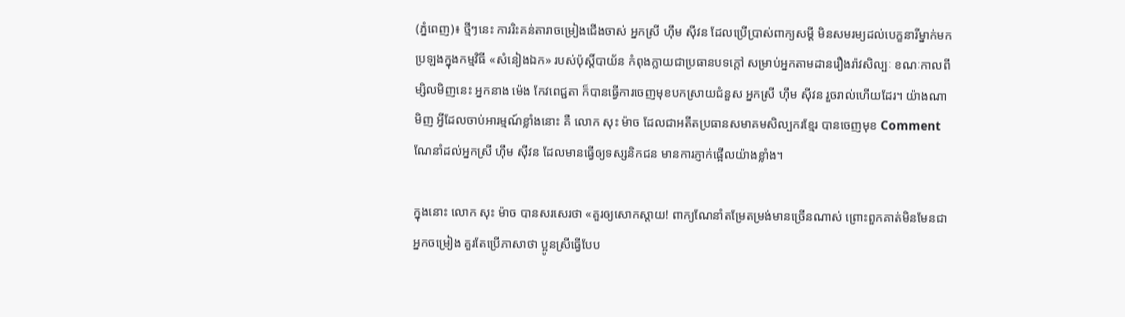(ភ្នំពេញ)៖ ថ្មីៗនេះ ការរិះគន់តារាចម្រៀងជើងចាស់ អ្នកស្រី ហ៊ឹម ស៊ីវន ដែលប្រើប្រាស់ពាក្យសម្ដី មិនសមរម្យដល់បេក្ខនារីម្នាក់មកប្រឡងក្នុងកម្មវិធី «សំនៀងឯក» របស់ប៉ុស្ដិ៍បាយ័ន កំពុងក្លាយជាប្រធានបទក្ដៅ សម្រាប់អ្នកតាមដានរឿងរ៉ាវសិល្បៈ ខណៈកាលពីម្សិលមិញនេះ អ្នកនាង ម៉េង កែវពេជ្ជតា ក៏បានធ្វើការចេញមុខបកស្រាយជំនួស អ្នកស្រី ហ៊ឹម ស៊ីវន រួចរាល់ហើយដែរ។ យ៉ាងណាមិញ អ្វីដែលចាប់អារម្មណ៍ខ្លាំងនោះ គឺ លោក សុះ ម៉ាច ដែលជាអតីតប្រធានសមាគមសិល្បករខ្មែរ បានចេញមុខ Comment ណែនាំដល់អ្នកស្រី ហ៊ឹម ស៊ីវន ដែលមានធ្វើឲ្យទស្សនិកជន មានការភ្ញាក់ផ្អើលយ៉ាងខ្លាំង។

ក្នុងនោះ លោក សុះ ម៉ាច បានសរសេរថា «គួរឲ្យសោកស្តាយ! ពាក្យណែនាំតម្រែតម្រង់មានច្រើនណាស់ ព្រោះពួកគាត់មិនមែនជាអ្នកចម្រៀង គួរតែប្រើភាសាថា ប្អូនស្រីធ្វើបែប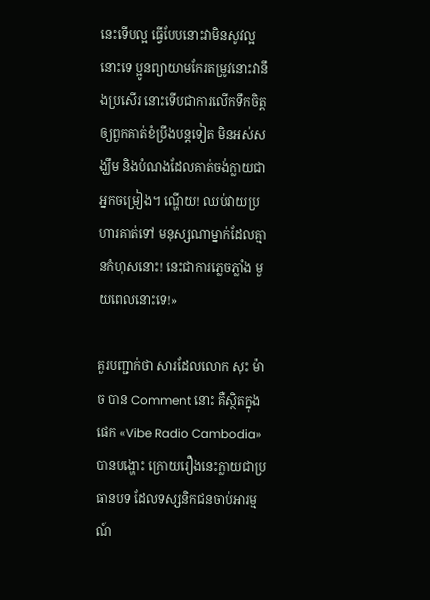នេះទើបល្អ ធ្វើបែបនោះវាមិនសូវល្អនោះទេ ប្អូនព្យាយាមកែរតម្រូវនោះវានឹងប្រសើរ នោះទើបជាការលើកទឹកចិត្ត ឲ្យពួកគាត់ខំប្រឹងបន្តទៀត មិនអស់សង្ឃឹម និងបំណងដែលគាត់ចង់ក្លាយជាអ្នកចម្រៀង។ ណ្ហើយ! ឈប់វាយប្រហារគាត់ទៅ មនុស្សណាម្នាក់ដែលគ្មានកំហុសនោះ! នេះជាការភ្លេចភ្លាំង មួយពេលនោះទេ!»

គួរបញ្ជាក់ថា សារដែលលោក សុះ ម៉ាច បាន Comment នោះ គឺស្ថិតក្នុងផេក «Vibe Radio Cambodia» បានបង្ហោះ ក្រោយរឿងនេះក្លាយជាប្រធានបទ ដែលទស្សនិកជនចាប់អារម្មណ៍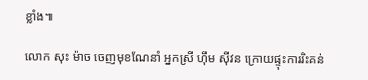ខ្លាំង៕

លោក សុះ ម៉ាច ចេញមុខណែនាំ អ្នកស្រី ហ៊ឹម ស៊ីវន ក្រោយផ្ទុះការរិះគន់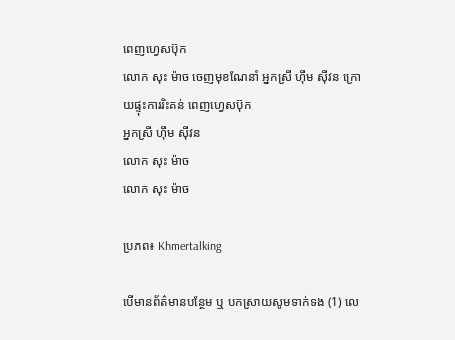ពេញហ្វេសប៊ុក
លោក សុះ ម៉ាច ចេញមុខណែនាំ អ្នកស្រី ហ៊ឹម ស៊ីវន ក្រោយផ្ទុះការរិះគន់ ពេញហ្វេសប៊ុក
អ្នកស្រី ហ៊ឹម ស៊ីវន
លោក សុះ ម៉ាច
លោក សុះ ម៉ាច

ប្រភព៖ Khmertalking

បើមានព័ត៌មានបន្ថែម ឬ បកស្រាយសូមទាក់ទង (1) លេ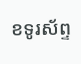ខទូរស័ព្ទ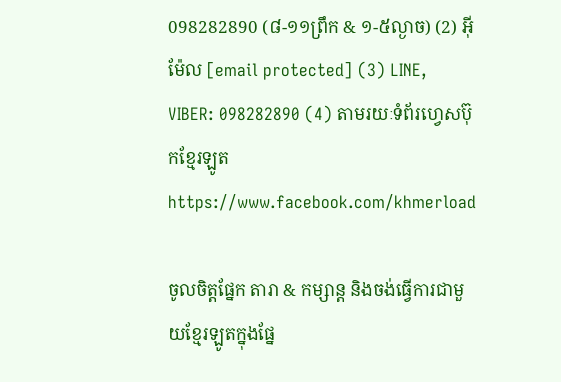098282890 (៨-១១ព្រឹក & ១-៥ល្ងាច) (2) អ៊ីម៉ែល [email protected] (3) LINE, VIBER: 098282890 (4) តាមរយៈទំព័រហ្វេសប៊ុកខ្មែរឡូត https://www.facebook.com/khmerload

ចូលចិត្តផ្នែក តារា & កម្សាន្ដ និងចង់ធ្វើការជាមួយខ្មែរឡូតក្នុងផ្នែ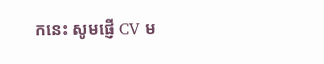កនេះ សូមផ្ញើ CV ម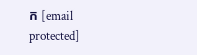ក [email protected]